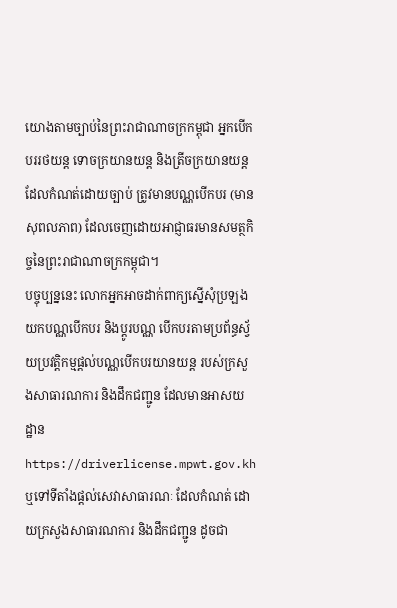យោងតាមច្បាប់នៃព្រះរាជាណាចក្រកម្ពុជា អ្នកបើកបររថយន្ត ទោចក្រយានយន្ត និងត្រីចក្រយានយន្តដែលកំណត់ដោយច្បាប់ ត្រូវមានបណ្ណបើកបរ (មានសុពលភាព) ដែលចេញដោយអាជ្ញាធរមានសមត្ថកិច្ចនៃព្រះរាជាណាចក្រកម្ពុជា។
បច្ចុប្បន្ននេះ លោកអ្នកអាចដាក់ពាក្យស្នើសុំប្រឡងយកបណ្ណបើកបរ និងប្តូរបណ្ណ បើកបរតាមប្រព័ន្ធស្វ័យប្រវត្តិកម្មផ្តល់បណ្ណបើកបរយានយន្ត របស់ក្រសួងសាធារណការ និងដឹកជញ្ជូន ដែលមានអាសយដ្ឋាន https://driverlicense.mpwt.gov.kh ឬទៅទីតាំងផ្តល់សេវាសាធារណៈ ដែលកំណត់ ដោយក្រសួងសាធារណការ និងដឹកជញ្ជូន ដូចជា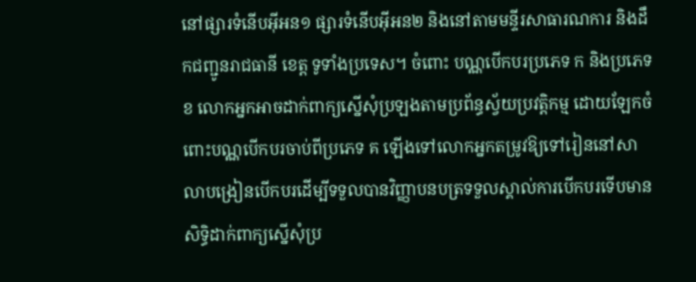នៅផ្សារទំនើបអ៊ីអន១ ផ្សារទំនើបអ៊ីអន២ និងនៅតាមមន្ទីរសាធារណការ និងដឹកជញ្ជូនរាជធានី ខេត្ត ទូទាំងប្រទេស។ ចំពោះ បណ្ណបើកបរប្រភេទ ក និងប្រភេទ ខ លោកអ្នកអាចដាក់ពាក្យស្នើសុំប្រឡងតាមប្រព័ន្ធស្វ័យប្រវត្តិកម្ម ដោយឡែកចំពោះបណ្ណបើកបរចាប់ពីប្រភេទ គ ឡើងទៅលោកអ្នកតម្រូវឱ្យទៅរៀននៅសាលាបង្រៀនបើកបរដើម្បីទទួលបានវិញ្ញាបនបត្រទទួលស្គាល់ការបើកបរទើបមានសិទ្ធិដាក់ពាក្យស្នើសុំប្រ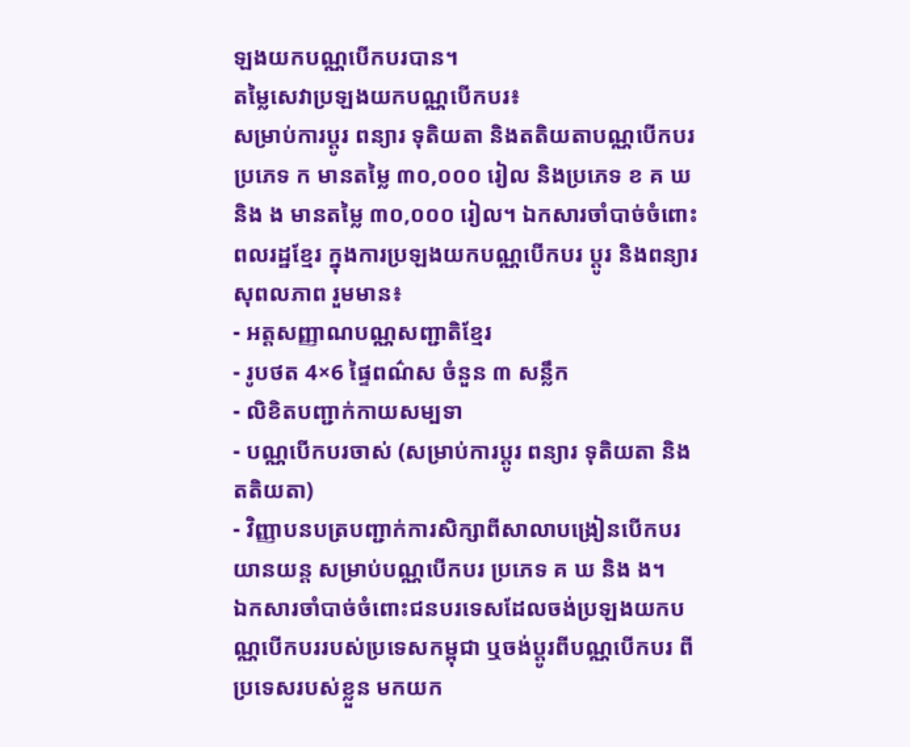ឡងយកបណ្ណបើកបរបាន។
តម្លៃសេវាប្រឡងយកបណ្ណបើកបរ៖
សម្រាប់ការប្តូរ ពន្យារ ទុតិយតា និងតតិយតាបណ្ណបើកបរប្រភេទ ក មានតម្លៃ ៣០,០០០ រៀល និងប្រភេទ ខ គ ឃ និង ង មានតម្លៃ ៣០,០០០ រៀល។ ឯកសារចាំបាច់ចំពោះពលរដ្ឋខ្មែរ ក្នុងការប្រឡងយកបណ្ណបើកបរ ប្តូរ និងពន្យារសុពលភាព រួមមាន៖
- អត្តសញ្ញាណបណ្ណសញ្ជាតិខ្មែរ
- រូបថត 4×6 ផ្ទៃពណ៌ស ចំនួន ៣ សន្លឹក
- លិខិតបញ្ជាក់កាយសម្បទា
- បណ្ណបើកបរចាស់ (សម្រាប់ការប្តូរ ពន្យារ ទុតិយតា និងតតិយតា)
- វិញ្ញាបនបត្របញ្ជាក់ការសិក្សាពីសាលាបង្រៀនបើកបរយានយន្ត សម្រាប់បណ្ណបើកបរ ប្រភេទ គ ឃ និង ង។
ឯកសារចាំបាច់ចំពោះជនបរទេសដែលចង់ប្រឡងយកបណ្ណបើកបររបស់ប្រទេសកម្ពុជា ឬចង់ប្តូរពីបណ្ណបើកបរ ពីប្រទេសរបស់ខ្លួន មកយក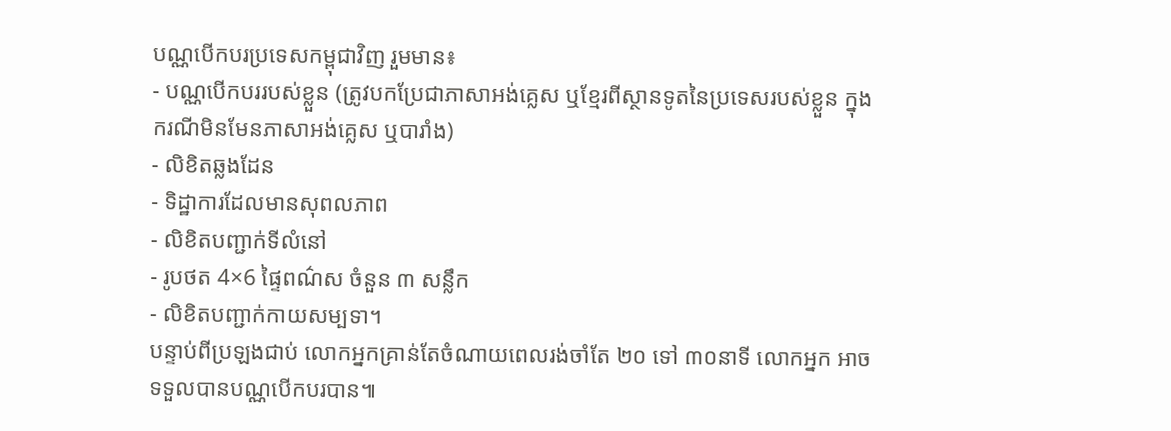បណ្ណបើកបរប្រទេសកម្ពុជាវិញ រួមមាន៖
- បណ្ណបើកបររបស់ខ្លួន (ត្រូវបកប្រែជាភាសាអង់គ្លេស ឬខ្មែរពីស្ថានទូតនៃប្រទេសរបស់ខ្លួន ក្នុង ករណីមិនមែនភាសាអង់គ្លេស ឬបារាំង)
- លិខិតឆ្លងដែន
- ទិដ្ឋាការដែលមានសុពលភាព
- លិខិតបញ្ជាក់ទីលំនៅ
- រូបថត 4×6 ផ្ទៃពណ៌ស ចំនួន ៣ សន្លឹក
- លិខិតបញ្ជាក់កាយសម្បទា។
បន្ទាប់ពីប្រឡងជាប់ លោកអ្នកគ្រាន់តែចំណាយពេលរង់ចាំតែ ២០ ទៅ ៣០នាទី លោកអ្នក អាច ទទួលបានបណ្ណបើកបរបាន៕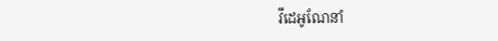វីដេអូណែនាំ